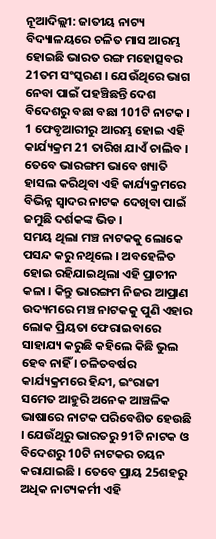ନୂଆଦିଲ୍ଲୀ: ଜାତୀୟ ନାଟ୍ୟ ବିଦ୍ୟାଳୟରେ ଚଳିତ ମାସ ଆରମ୍ଭ ହୋଇଛି ଭାରତ ରଙ୍ଗ ମହୋତ୍ସବର 21ତମ ସଂସ୍କରଣ । ଯେଉଁଥିରେ ଭାଗ ନେବା ପାଇଁ ପହଞ୍ଚିଛନ୍ତି ଦେଶ ବିଦେଶରୁ ବଛା ବଛା 101ଟି ନାଟକ । 1 ଫେବୃଆରୀରୁ ଆରମ୍ଭ ହୋଇ ଏହି କାର୍ଯ୍ୟକ୍ରମ 21 ତାରିଖ ଯାଏଁ ଚାଲିବ । ତେବେ ଭାରଙ୍ଗମ ଭାବେ ଖ୍ୟାତି ହାସଲ କରିଥିବା ଏହି କାର୍ଯ୍ୟକ୍ରମରେ ବିଭିନ୍ନ ସ୍ବାଦର ନାଟକ ଦେଖିବା ପାଇଁ ଜମୁଛି ଦର୍ଶକଙ୍କ ଭିଡ ।
ସମୟ ଥିଲା ମଞ୍ଚ ନାଟକକୁ ଲୋକେ ପସନ୍ଦ କରୁ ନଥିଲେ । ଅବହେଳିତ ହୋଇ ରହିଯାଇଥିଲା ଏହି ପ୍ରାଚୀନ କଳା । କିନ୍ତୁ ଭାରଙ୍ଗମ ନିଜର ଆପ୍ରାଣ ଉଦ୍ୟମରେ ମଞ୍ଚ ନାଟକକୁ ପୁଣି ଏହାର ଲୋକ ପ୍ରିୟତା ଫେରାଇବାରେ ସାହାଯ୍ୟ କରୁଛି କହିଲେ କିଛି ଭୁଲ ହେବ ନାହିଁ । ଚଳିତବର୍ଷର କାର୍ଯ୍ୟକ୍ରମରେ ହିନ୍ଦୀ, ଇଂରାଜୀ ସମେତ ଆହୁରି ଅନେକ ଆଞ୍ଚଳିକ ଭାଷାରେ ନାଟକ ପରିବେଶିତ ହେଉଛି । ଯେଉଁଥିରୁ ଭାରତରୁ 91ଟି ନାଟକ ଓ ବିଦେଶରୁ 10ଟି ନାଟକର ଚୟନ କରାଯାଇଛି । ତେବେ ପ୍ରାୟ 25ଶହରୁ ଅଧିକ ନାଟ୍ୟକର୍ମୀ ଏହି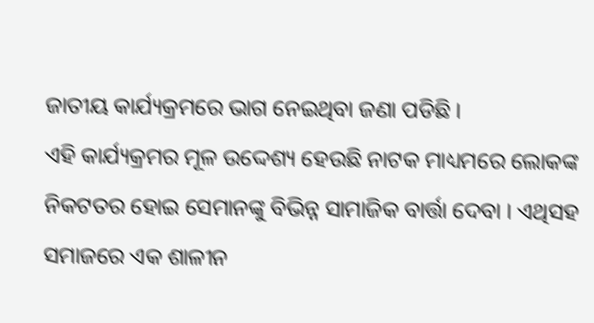ଜାତୀୟ କାର୍ଯ୍ୟକ୍ରମରେ ଭାଗ ନେଇଥିବା ଜଣା ପଡିଛି ।
ଏହି କାର୍ଯ୍ୟକ୍ରମର ମୂଳ ଉଦ୍ଦେଶ୍ୟ ହେଉଛି ନାଟକ ମାଧ୍ୟମରେ ଲୋକଙ୍କ ନିକଟତର ହୋଇ ସେମାନଙ୍କୁ ବିଭିନ୍ନ ସାମାଜିକ ବାର୍ତ୍ତା ଦେବା । ଏଥିସହ ସମାଜରେ ଏକ ଶାଳୀନ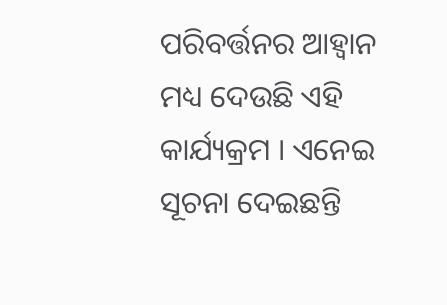ପରିବର୍ତ୍ତନର ଆହ୍ବାନ ମଧ୍ୟ ଦେଉଛି ଏହି କାର୍ଯ୍ୟକ୍ରମ । ଏନେଇ ସୂଚନା ଦେଇଛନ୍ତି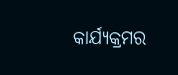କାର୍ଯ୍ୟକ୍ରମର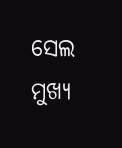ସେଲ ମୁଖ୍ୟ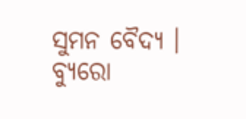ସୁମନ ବୈଦ୍ୟ ।
ବ୍ୟୁରୋ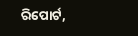ରିପୋର୍ଟ,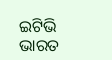ଇଟିଭି ଭାରତ